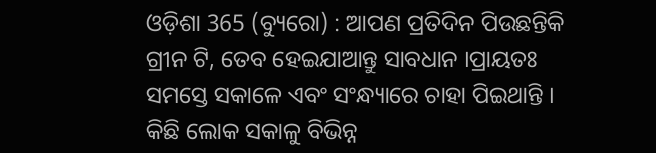ଓଡ଼ିଶା 365 (ବ୍ୟୁରୋ) : ଆପଣ ପ୍ରତିଦିନ ପିଉଛନ୍ତିକି ଗ୍ରୀନ ଟି, ତେବ ହେଇଯାଆନ୍ତୁ ସାବଧାନ ।ପ୍ରାୟତଃ ସମସ୍ତେ ସକାଳେ ଏବଂ ସଂନ୍ଧ୍ୟାରେ ଚାହା ପିଇଥାନ୍ତି । କିଛି ଲୋକ ସକାଳୁ ବିଭିନ୍ନ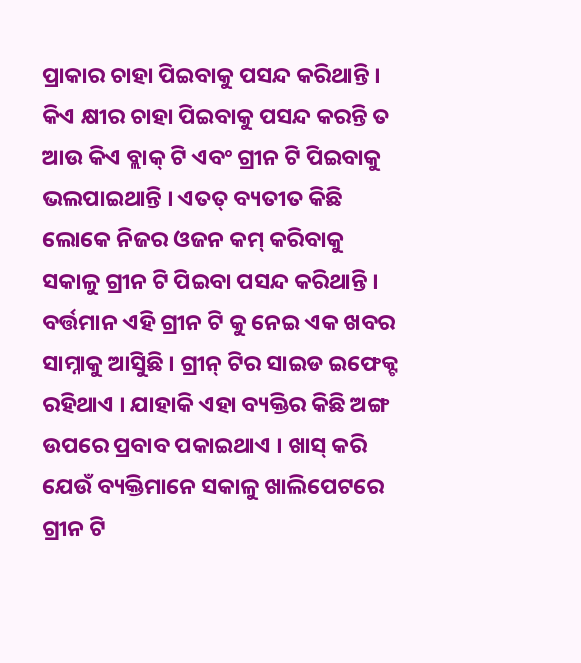ପ୍ରାକାର ଚାହା ପିଇବାକୁ ପସନ୍ଦ କରିଥାନ୍ତି । କିଏ କ୍ଷୀର ଚାହା ପିଇବାକୁ ପସନ୍ଦ କରନ୍ତି ତ ଆଉ କିଏ ବ୍ଲାକ୍ ଟି ଏବଂ ଗ୍ରୀନ ଟି ପିଇବାକୁ ଭଲପାଇଥାନ୍ତି । ଏତତ୍ ବ୍ୟତୀତ କିଛି ଲୋକେ ନିଜର ଓଜନ କମ୍ କରିବାକୁ ସକାଳୁ ଗ୍ରୀନ ଟି ପିଇବା ପସନ୍ଦ କରିଥାନ୍ତି । ବର୍ତ୍ତମାନ ଏହି ଗ୍ରୀନ ଟି କୁ ନେଇ ଏକ ଖବର ସାମ୍ନାକୁ ଆସିୁଛି । ଗ୍ରୀନ୍ ଟିର ସାଇଡ ଇଫେକ୍ଟ ରହିଥାଏ । ଯାହାକି ଏହା ବ୍ୟକ୍ତିର କିଛି ଅଙ୍ଗ ଉପରେ ପ୍ରବାବ ପକାଇଥାଏ । ଖାସ୍ କରି ଯେଉଁ ବ୍ୟକ୍ତିମାନେ ସକାଳୁ ଖାଲିପେଟରେ ଗ୍ରୀନ ଟି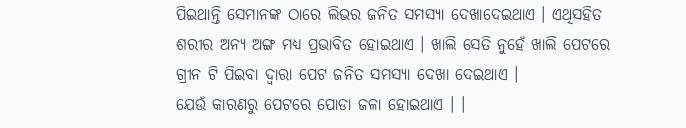ପିଇଥାନ୍ତି ସେମାନଙ୍କ ଠାରେ ଲିଭର ଜନିତ ସମସ୍ୟା ଦେଖାଦେଇଥାଏ । ଏଥିସହିତ ଶରୀର ଅନ୍ୟ ଅଙ୍ଗ ମଧ୍ୟ ପ୍ରଭାବିତ ହୋଇଥାଏ । ଖାଲି ସେତି ନୁହେଁ ଖାଲି ପେଟରେ ଗ୍ରୀନ ଟି ପିଇବା ଦ୍ୱାରା ପେଟ ଜନିତ ସମସ୍ୟା ଦେଖା ଦେଇଥାଏ ।
ଯେଉଁ କାରଣରୁ ପେଟରେ ପୋଡା ଜଳା ହୋଇଥାଏ । ।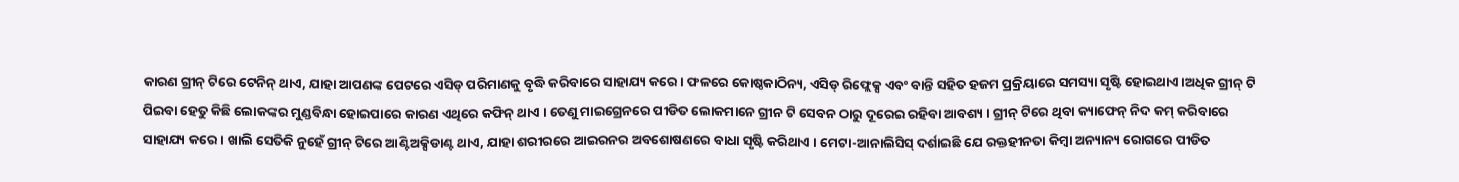କାରଣ ଗ୍ରୀନ୍ ଟିରେ ଟେନିନ୍ ଥାଏ, ଯାହା ଆପଣଙ୍କ ପେଟରେ ଏସିଡ୍ ପରିମାଣକୁ ବୃଦ୍ଧି କରିବାରେ ସାହାଯ୍ୟ କରେ । ଫଳରେ କୋଷ୍ଠକାଠିନ୍ୟ, ଏସିଡ୍ ରିଫ୍ଲେକ୍ସ ଏବଂ ବାନ୍ତି ସହିତ ହଜମ ପ୍ରକ୍ରିୟାରେ ସମସ୍ୟା ସୃଷ୍ଟି ହୋଇଥାଏ ।ଅଧିକ ଗ୍ରୀନ୍ ଟି ପିଇବା ହେତୁ କିଛି ଲୋକଙ୍କର ମୁଣ୍ଡବିନ୍ଧା ହୋଇପାରେ କାରଣ ଏଥିରେ କଫିନ୍ ଥାଏ । ତେଣୁ ମାଇଗ୍ରେନରେ ପୀଡିତ ଲୋକମାନେ ଗ୍ରୀନ ଟି ସେବନ ଠାରୁ ଦୂରେଇ ରହିବା ଆବଶ୍ୟ । ଗ୍ରୀନ୍ ଟିରେ ଥିବା କ୍ୟାଫେନ୍ ନିଦ କମ୍ କରିବାରେ ସାହାଯ୍ୟ କରେ । ଖାଲି ସେତିକି ନୁହେଁ ଗ୍ରୀନ୍ ଟିରେ ଆଣ୍ଟିଅକ୍ସିଡାଣ୍ଟ ଥାଏ, ଯାହା ଶରୀରରେ ଆଇରନର ଅବଶୋଷଣରେ ବାଧା ସୃଷ୍ଟି କରିଥାଏ । ମେଟା-ଆନାଲିସିସ୍ ଦର୍ଶାଇଛି ଯେ ରକ୍ତହୀନତା କିମ୍ବା ଅନ୍ୟାନ୍ୟ ରୋଗରେ ପୀଡିତ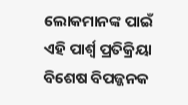ଲୋକମାନଙ୍କ ପାଇଁ ଏହି ପାର୍ଶ୍ୱ ପ୍ରତିକ୍ରିୟା ବିଶେଷ ବିପଜ୍ଜନକ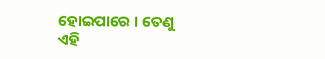ହୋଇପାରେ । ତେଣୁ ଏହି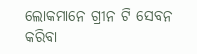ଲୋକମାନେ ଗ୍ରୀନ ଟି ସେବନ କରିବା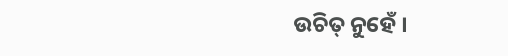ଉଚିତ୍ ନୁହେଁ ।